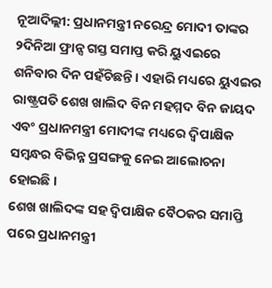ନୂଆଦିଲ୍ଲୀ: ପ୍ରଧାନମନ୍ତ୍ରୀ ନରେନ୍ଦ୍ର ମୋଦୀ ତାଙ୍କର ୨ଦିନିଆ ଫ୍ରାନ୍ସ ଗସ୍ତ ସମାପ୍ତ କରି ୟୁଏଇରେ ଶନିବାର ଦିନ ପହଁଚିଛନ୍ତି । ଏହାରି ମଧ୍ୟରେ ୟୁଏଇର ରାଷ୍ଟ୍ରପତି ଶେଖ ଖାଲିଦ ବିନ ମହମ୍ମଦ ବିନ ଜାୟଦ ଏବଂ ପ୍ରଧାନମନ୍ତ୍ରୀ ମୋଦୀଙ୍କ ମଧ୍ୟରେ ଦ୍ୱିପାକ୍ଷିକ ସମ୍ବନ୍ଧର ବିଭିନ୍ନ ପ୍ରସଙ୍ଗକୁ ନେଇ ଆଲୋଚନା ହୋଇଛି ।
ଶେଖ ଖାଲିଦଙ୍କ ସହ ଦ୍ୱିପାକ୍ଷିକ ବୈଠକର ସମାପ୍ତି ପରେ ପ୍ରଧାନମନ୍ତ୍ରୀ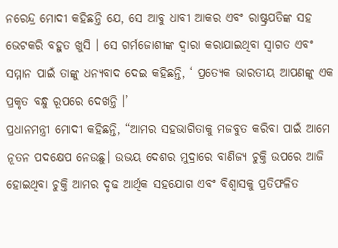ନରେନ୍ଦ୍ର ମୋଦୀ କହିଛନ୍ତି ଯେ, ସେ ଆବୁ ଧାବୀ ଆକର ଏବଂ ରାଷ୍ଟ୍ରପତିଙ୍କ ସହ ଭେଟକରି ବହୁତ ଖୁସି । ସେ ଗର୍ମଜୋଶୀଙ୍କ ଦ୍ୱାରା କରାଯାଇଥିବା ସ୍ୱାଗତ ଏବଂ ସମ୍ମାନ ପାଇଁ ତାଙ୍କୁ ଧନ୍ୟବାଦ ଦେଇ କହିଛନ୍ତି, ‘ ପ୍ରତ୍ୟେକ ଭାରତୀୟ ଆପଣଙ୍କୁ ଏକ ପ୍ରକୃତ ବନ୍ଧୁ ରୂପରେ ଦେଖନ୍ତି ।’
ପ୍ରଧାନମନ୍ତ୍ରୀ ମୋଦୀ କହିଛନ୍ତି, “ଆମର ସହଭାଗିତାକୁ ମଜବୁତ କରିବା ପାଇଁ ଆମେ ନୂତନ ପଦକ୍ଷେପ ନେଉଛୁ। ଉଭୟ ଦେଶର ମୁଦ୍ରାରେ ବାଣିଜ୍ୟ ଚୁକ୍ତି ଉପରେ ଆଜି ହୋଇଥିବା ଚୁକ୍ତି ଆମର ଦୃଢ ଆର୍ଥିକ ସହଯୋଗ ଏବଂ ବିଶ୍ୱାସକୁ ପ୍ରତିଫଳିତ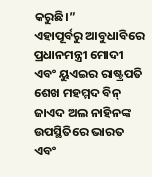କରୁଛି।”
ଏହାପୂର୍ବରୁ ଆବୁଧାବିରେ ପ୍ରଧାନମନ୍ତ୍ରୀ ମୋଦୀ ଏବଂ ୟୁଏଇର ରାଷ୍ଟ୍ରପତି ଶେଖ ମହମ୍ମଦ ବିନ୍ ଜାଏଦ ଅଲ ନାହିନଙ୍କ ଉପସ୍ଥିତିରେ ଭାରତ ଏବଂ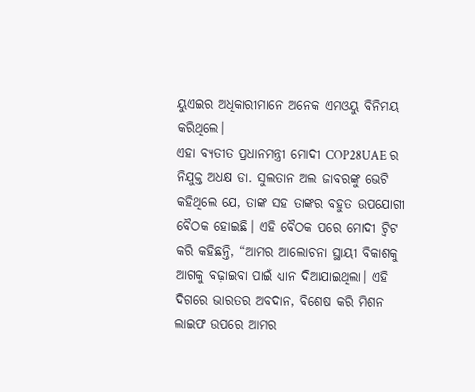ୟୁଏଇର ଅଧିକାରୀମାନେ ଅନେକ ଏମଓୟୁ ବିନିମୟ କରିଥିଲେ।
ଏହା ବ୍ୟତୀତ ପ୍ରଧାନମନ୍ତ୍ରୀ ମୋଦୀ COP28UAE ର ନିଯୁକ୍ତ ଅଧକ୍ଷ ଡା. ସୁଲତାନ ଅଲ ଜାବରଙ୍କୁ ଭେଟି କହିଥିଲେ ଯେ, ତାଙ୍କ ସହ ତାଙ୍କର ବହୁତ ଉପଯୋଗୀ ବୈଠକ ହୋଇଛି। ଏହି ବୈଠକ ପରେ ମୋଦୀ ଟ୍ୱିଟ କରି କହିଛନ୍ତି, “ଆମର ଆଲୋଚନା ସ୍ଥାୟୀ ବିକାଶକୁ ଆଗକୁ ବଢ଼ାଇବା ପାଇଁ ଧ୍ୟାନ ଦିଆଯାଇଥିଲା। ଏହି ଦିଗରେ ଭାରତର ଅବଦାନ, ବିଶେଷ କରି ମିଶନ ଲାଇଫ ଉପରେ ଆମର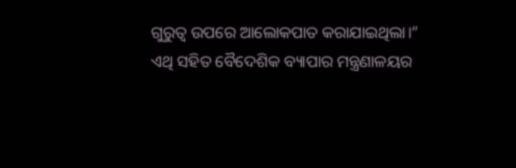ଗୁରୁତ୍ୱ ଉପରେ ଆଲୋକପାତ କରାଯାଇଥିଲା।”
ଏଥି ସହିତ ବୈଦେଶିକ ବ୍ୟାପାର ମନ୍ତ୍ରଣାଳୟର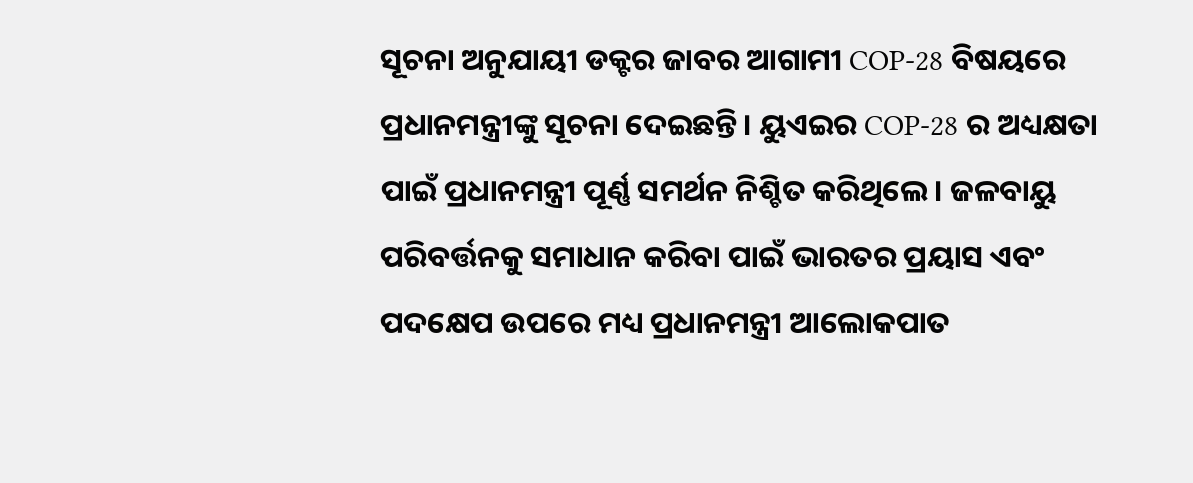ସୂଚନା ଅନୁଯାୟୀ ଡକ୍ଟର ଜାବର ଆଗାମୀ COP-28 ବିଷୟରେ ପ୍ରଧାନମନ୍ତ୍ରୀଙ୍କୁ ସୂଚନା ଦେଇଛନ୍ତି। ୟୁଏଇର COP-28 ର ଅଧ୍ୟକ୍ଷତା ପାଇଁ ପ୍ରଧାନମନ୍ତ୍ରୀ ପୂର୍ଣ୍ଣ ସମର୍ଥନ ନିଶ୍ଚିତ କରିଥିଲେ। ଜଳବାୟୁ ପରିବର୍ତ୍ତନକୁ ସମାଧାନ କରିବା ପାଇଁ ଭାରତର ପ୍ରୟାସ ଏବଂ ପଦକ୍ଷେପ ଉପରେ ମଧ୍ୟ ପ୍ରଧାନମନ୍ତ୍ରୀ ଆଲୋକପାତ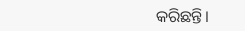କରିଛନ୍ତି।